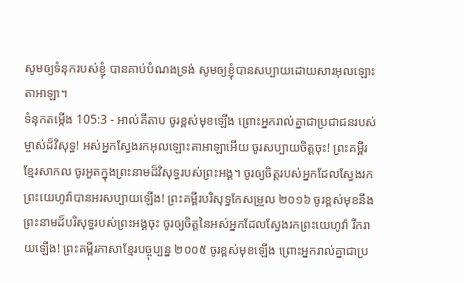សូមឲ្យទំនុករបស់ខ្ញុំ បានគាប់បំណងទ្រង់ សូមឲ្យខ្ញុំបានសប្បាយដោយសារអុលឡោះតាអាឡា។
ទំនុកតម្កើង 105:3 - អាល់គីតាប ចូរខ្ពស់មុខឡើង ព្រោះអ្នករាល់គ្នាជាប្រជាជនរបស់ម្ចាស់ដ៏វិសុទ្ធ! អស់អ្នកស្វែងរកអុលឡោះតាអាឡាអើយ ចូរសប្បាយចិត្តចុះ! ព្រះគម្ពីរខ្មែរសាកល ចូរអួតក្នុងព្រះនាមដ៏វិសុទ្ធរបស់ព្រះអង្គ។ ចូរឲ្យចិត្តរបស់អ្នកដែលស្វែងរកព្រះយេហូវ៉ាបានអរសប្បាយឡើង! ព្រះគម្ពីរបរិសុទ្ធកែសម្រួល ២០១៦ ចូរខ្ពស់មុខនឹងព្រះនាមដ៏បរិសុទ្ធរបស់ព្រះអង្គចុះ ចូរឲ្យចិត្តនៃអស់អ្នកដែលស្វែងរកព្រះយេហូវ៉ា រីករាយឡើង! ព្រះគម្ពីរភាសាខ្មែរបច្ចុប្បន្ន ២០០៥ ចូរខ្ពស់មុខឡើង ព្រោះអ្នករាល់គ្នាជាប្រ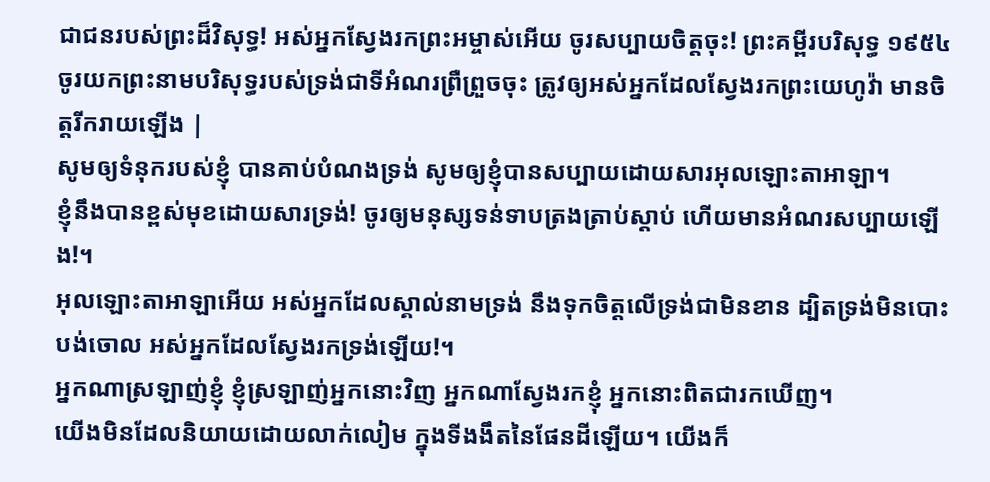ជាជនរបស់ព្រះដ៏វិសុទ្ធ! អស់អ្នកស្វែងរកព្រះអម្ចាស់អើយ ចូរសប្បាយចិត្តចុះ! ព្រះគម្ពីរបរិសុទ្ធ ១៩៥៤ ចូរយកព្រះនាមបរិសុទ្ធរបស់ទ្រង់ជាទីអំណរព្រឺព្រួចចុះ ត្រូវឲ្យអស់អ្នកដែលស្វែងរកព្រះយេហូវ៉ា មានចិត្តរីករាយឡើង |
សូមឲ្យទំនុករបស់ខ្ញុំ បានគាប់បំណងទ្រង់ សូមឲ្យខ្ញុំបានសប្បាយដោយសារអុលឡោះតាអាឡា។
ខ្ញុំនឹងបានខ្ពស់មុខដោយសារទ្រង់! ចូរឲ្យមនុស្សទន់ទាបត្រងត្រាប់ស្ដាប់ ហើយមានអំណរសប្បាយឡើង!។
អុលឡោះតាអាឡាអើយ អស់អ្នកដែលស្គាល់នាមទ្រង់ នឹងទុកចិត្តលើទ្រង់ជាមិនខាន ដ្បិតទ្រង់មិនបោះបង់ចោល អស់អ្នកដែលស្វែងរកទ្រង់ឡើយ!។
អ្នកណាស្រឡាញ់ខ្ញុំ ខ្ញុំស្រឡាញ់អ្នកនោះវិញ អ្នកណាស្វែងរកខ្ញុំ អ្នកនោះពិតជារកឃើញ។
យើងមិនដែលនិយាយដោយលាក់លៀម ក្នុងទីងងឹតនៃផែនដីឡើយ។ យើងក៏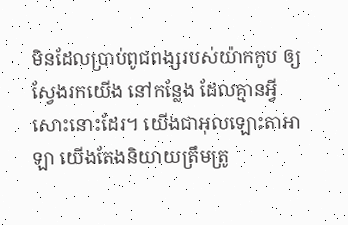មិនដែលប្រាប់ពូជពង្សរបស់យ៉ាកកូប ឲ្យស្វែងរកយើង នៅកន្លែង ដែលគ្មានអ្វីសោះនោះដែរ។ យើងជាអុលឡោះតាអាឡា យើងតែងនិយាយត្រឹមត្រូ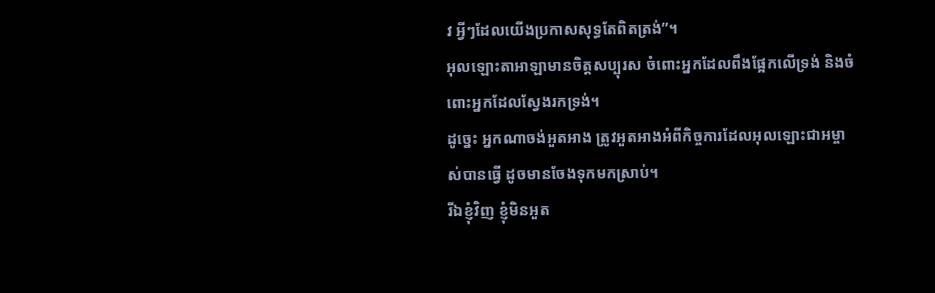វ អ្វីៗដែលយើងប្រកាសសុទ្ធតែពិតត្រង់”។
អុលឡោះតាអាឡាមានចិត្តសប្បុរស ចំពោះអ្នកដែលពឹងផ្អែកលើទ្រង់ និងចំពោះអ្នកដែលស្វែងរកទ្រង់។
ដូច្នេះ អ្នកណាចង់អួតអាង ត្រូវអួតអាងអំពីកិច្ចការដែលអុលឡោះជាអម្ចាស់បានធ្វើ ដូចមានចែងទុកមកស្រាប់។
រីឯខ្ញុំវិញ ខ្ញុំមិនអួត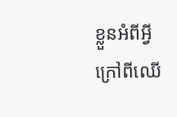ខ្លួនអំពីអ្វី ក្រៅពីឈើ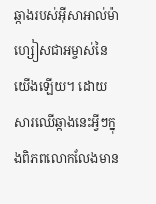ឆ្កាងរបស់អ៊ីសាអាល់ម៉ាហ្សៀសជាអម្ចាស់នៃយើងឡើយ។ ដោយសារឈើឆ្កាងនេះអ្វីៗក្នុងពិភពលោកលែងមាន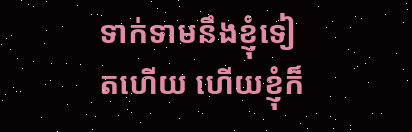ទាក់ទាមនឹងខ្ញុំទៀតហើយ ហើយខ្ញុំក៏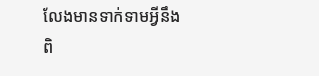លែងមានទាក់ទាមអ្វីនឹងពិ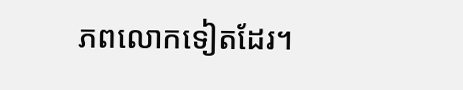ភពលោកទៀតដែរ។